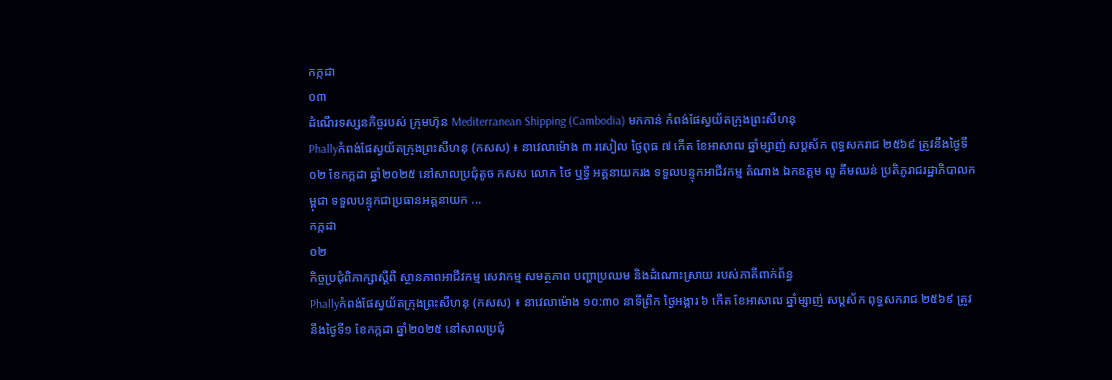កក្កដា
០៣
ដំណើរទស្សនកិច្ចរបស់ ក្រុមហ៊ុន Mediterranean Shipping (Cambodia) មកកាន់ កំពង់ផែស្វយ័តក្រុងព្រះសីហនុ
Phallyកំពង់ផែស្វយ័តក្រុងព្រះសីហនុ (កសស) ៖ នាវេលាម៉ោង ៣ រសៀល ថ្ងៃពុធ ៧ កើត ខែអាសាឍ ឆ្នាំម្សាញ់ សប្តស័ក ពុទ្ធសករាជ ២៥៦៩ ត្រូវនឹងថ្ងៃទី០២ ខែកក្កដា ឆ្នាំ២០២៥ នៅសាលប្រជុំតូច កសស លោក ថៃ ឬទ្ធី អគ្គនាយករង ទទួលបន្ទុកអាជីវកម្ម តំណាង ឯកឧត្តម លូ គឹមឈន់ ប្រតិភូរាជរដ្ឋាភិបាលកម្ពុជា ទទួលបន្ទុកជាប្រធានអគ្គនាយក ...
កក្កដា
០២
កិច្ចប្រជុំពិភាក្សាស្តីពី ស្ថានភាពអាជីវកម្ម សេវាកម្ម សមត្ថភាព បញ្ហាប្រឈម និងដំណោះស្រាយ របស់ភាគីពាក់ព័ន្ធ
Phallyកំពង់ផែស្វយ័តក្រុងព្រះសីហនុ (កសស) ៖ នាវេលាម៉ោង ១០:៣០ នាទីព្រឹក ថ្ងៃអង្គារ ៦ កើត ខែអាសាឍ ឆ្នាំម្សាញ់ សប្តស័ក ពុទ្ធសករាជ ២៥៦៩ ត្រូវនឹងថ្ងៃទី១ ខែកក្កដា ឆ្នាំ២០២៥ នៅសាលប្រជុំ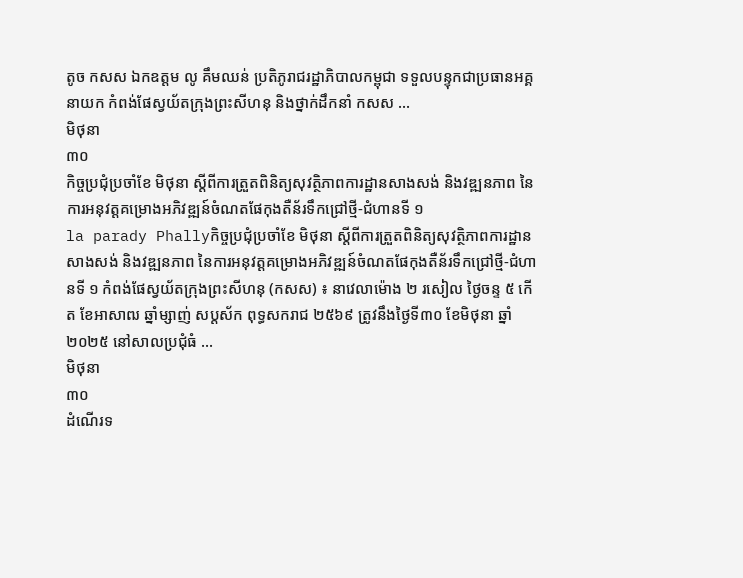តូច កសស ឯកឧត្តម លូ គឹមឈន់ ប្រតិភូរាជរដ្ឋាភិបាលកម្ពុជា ទទួលបន្ទុកជាប្រធានអគ្គនាយក កំពង់ផែស្វយ័តក្រុងព្រះសីហនុ និងថ្នាក់ដឹកនាំ កសស ...
មិថុនា
៣០
កិច្ចប្រជុំប្រចាំខែ មិថុនា ស្តីពីការត្រួតពិនិត្យសុវត្ថិភាពការដ្ឋានសាងសង់ និងវឌ្ឍនភាព នៃការអនុវត្តគម្រោងអភិវឌ្ឍន៍ចំណតផែកុងតឺន័រទឹកជ្រៅថ្មី-ជំហានទី ១
la parady Phallyកិច្ចប្រជុំប្រចាំខែ មិថុនា ស្តីពីការត្រួតពិនិត្យសុវត្ថិភាពការដ្ឋានសាងសង់ និងវឌ្ឍនភាព នៃការអនុវត្តគម្រោងអភិវឌ្ឍន៍ចំណតផែកុងតឺន័រទឹកជ្រៅថ្មី-ជំហានទី ១ កំពង់ផែស្វយ័តក្រុងព្រះសីហនុ (កសស) ៖ នាវេលាម៉ោង ២ រសៀល ថ្ងៃចន្ទ ៥ កើត ខែអាសាឍ ឆ្នាំម្សាញ់ សប្តស័ក ពុទ្ធសករាជ ២៥៦៩ ត្រូវនឹងថ្ងៃទី៣០ ខែមិថុនា ឆ្នាំ២០២៥ នៅសាលប្រជុំធំ ...
មិថុនា
៣០
ដំណើរទ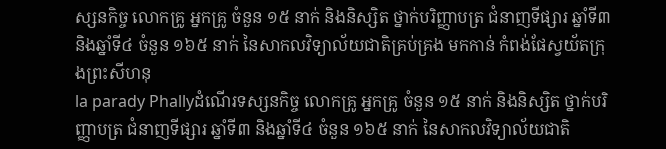ស្សនកិច្ច លោកគ្រូ អ្នកគ្រូ ចំនួន ១៥ នាក់ និងនិស្សិត ថ្នាក់បរិញ្ញាបត្រ ជំនាញទីផ្សារ ឆ្នាំទី៣ និងឆ្នាំទី៤ ចំនួន ១៦៥ នាក់ នៃសាកលវិទ្យាល័យជាតិគ្រប់គ្រង មកកាន់ កំពង់ផែស្វយ័តក្រុងព្រះសីហនុ
la parady Phallyដំណើរទស្សនកិច្ច លោកគ្រូ អ្នកគ្រូ ចំនួន ១៥ នាក់ និងនិស្សិត ថ្នាក់បរិញ្ញាបត្រ ជំនាញទីផ្សារ ឆ្នាំទី៣ និងឆ្នាំទី៤ ចំនួន ១៦៥ នាក់ នៃសាកលវិទ្យាល័យជាតិ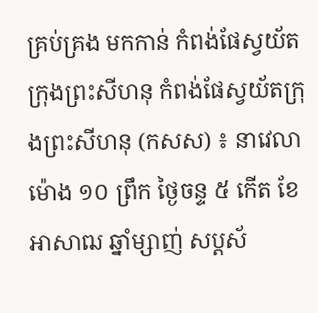គ្រប់គ្រង មកកាន់ កំពង់ផែស្វយ័តក្រុងព្រះសីហនុ កំពង់ផែស្វយ័តក្រុងព្រះសីហនុ (កសស) ៖ នាវេលាម៉ោង ១០ ព្រឹក ថ្ងៃចន្ទ ៥ កើត ខែអាសាឍ ឆ្នាំម្សាញ់ សប្តស័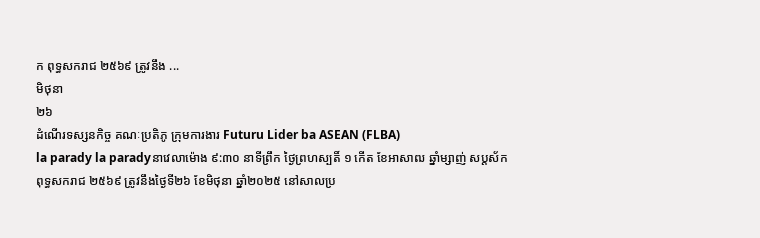ក ពុទ្ធសករាជ ២៥៦៩ ត្រូវនឹង ...
មិថុនា
២៦
ដំណើរទស្សនកិច្ច គណៈប្រតិភូ ក្រុមការងារ Futuru Lider ba ASEAN (FLBA)
la parady la paradyនាវេលាម៉ោង ៩:៣០ នាទីព្រឹក ថ្ងៃព្រហស្បតិ៍ ១ កើត ខែអាសាឍ ឆ្នាំម្សាញ់ សប្តស័ក ពុទ្ធសករាជ ២៥៦៩ ត្រូវនឹងថ្ងៃទី២៦ ខែមិថុនា ឆ្នាំ២០២៥ នៅសាលប្រ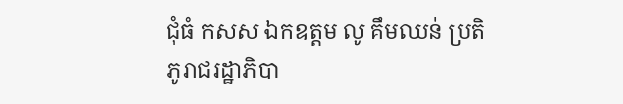ជុំធំ កសស ឯកឧត្តម លូ គឹមឈន់ ប្រតិភូរាជរដ្ឋាភិបា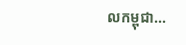លកម្ពុជា...